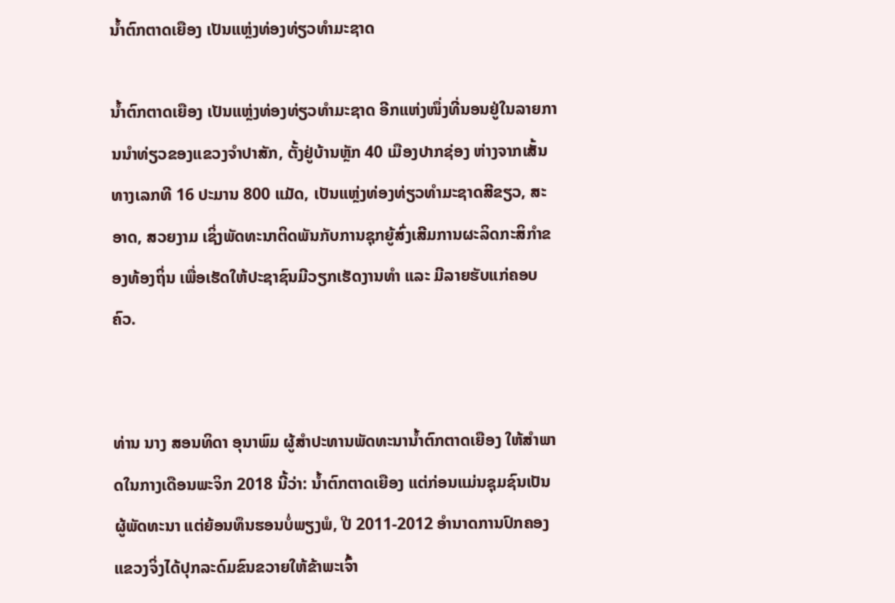ນໍ້າຕົກຕາດເຍືອງ ເປັນແຫຼ່ງທ່ອງທ່ຽວທໍາມະຊາດ

ນໍ້າຕົກຕາດເຍືອງ ເປັນແຫຼ່ງທ່ອງທ່ຽວທໍາມະຊາດ ອີກແຫ່ງໜຶ່ງທີ່ນອນຢູ່ໃນລາຍການນໍາທ່ຽວຂອງແຂວງຈໍາປາສັກ, ຕັ້ງຢູ່ບ້ານຫຼັກ 40 ເມືອງປາກຊ່ອງ ຫ່າງຈາກເສັ້ນທາງເລກທີ 16 ປະມານ 800 ແມັດ, ເປັນແຫຼ່ງທ່ອງທ່ຽວທໍາມະຊາດສີຂຽວ, ສະອາດ, ສວຍງາມ ເຊິ່ງພັດທະນາຕິດພັນກັບການຊຸກຍູ້ສົ່ງເສີມການຜະລິດກະສິກໍາຂອງທ້ອງຖິ່ນ ເພື່ອເຮັດໃຫ້ປະຊາຊົນມີວຽກເຮັດງານທໍາ ແລະ ມີລາຍຮັບແກ່ຄອບຄົວ.


ທ່ານ ນາງ ສອນທິດາ ອຸນາພົມ ຜູ້ສໍາປະທານພັດທະນານໍ້າຕົກຕາດເຍືອງ ໃຫ້ສໍາພາດໃນກາງເດືອນພະຈິກ 2018 ນີ້ວ່າ: ນໍ້າຕົກຕາດເຍືອງ ແຕ່ກ່ອນແມ່ນຊຸມຊົນເປັນຜູ້ພັດທະນາ ແຕ່ຍ້ອນທຶນຮອນບໍ່ພຽງພໍ, ປີ 2011-2012 ອໍານາດການປົກຄອງແຂວງຈິ່ງໄດ້ປຸກລະດົມຂົນຂວາຍໃຫ້ຂ້າພະເຈົ້າ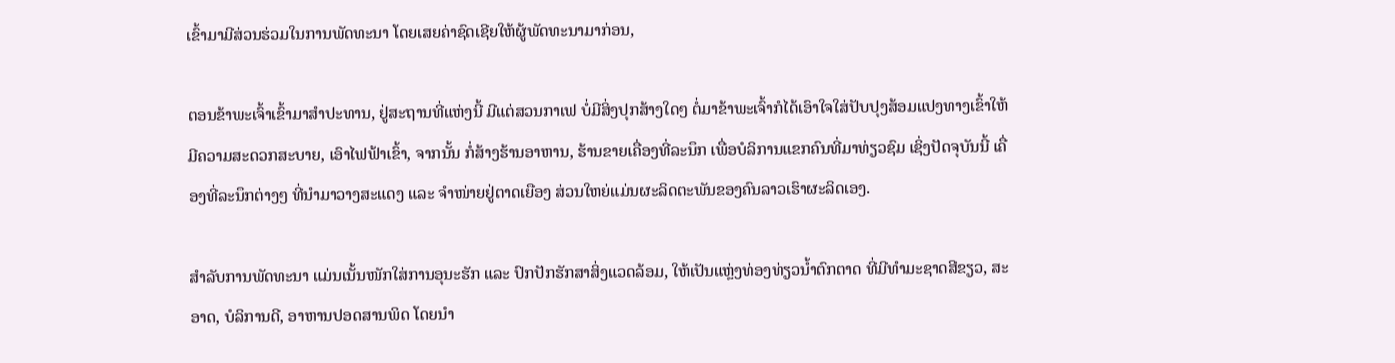ເຂົ້າມາມີສ່ວນຮ່ວມໃນການພັດທະນາ ໂດຍເສຍຄ່າຊົດເຊີຍໃຫ້ຜູ້ພັດທະນາມາກ່ອນ,

ຕອນຂ້າພະເຈົ້າເຂົ້າມາສໍາປະທານ, ຢູ່ສະຖານທີ່ແຫ່ງນີ້ ມີແຕ່ສວນກາເຟ ບໍ່ມີສິ່ງປຸກສ້າງໃດໆ ຕໍ່ມາຂ້າພະເຈົ້າກໍໄດ້ເອົາໃຈໃສ່ປັບປຸງສ້ອມແປງທາງເຂົ້າໃຫ້ມີຄວາມສະດວກສະບາຍ, ເອົາໄຟຟ້າເຂົ້າ, ຈາກນັ້ນ ກໍ່ສ້າງຮ້ານອາຫານ, ຮ້ານຂາຍເຄື່ອງທີ່ລະນຶກ ເພື່ອບໍລິການແຂກຄົນທີ່ມາທ່ຽວຊົມ ເຊິ່ງປັດຈຸບັນນີ້ ເຄື່ອງທີ່ລະນຶກຕ່າງໆ ທີ່ນໍາມາວາງສະແດງ ແລະ ຈໍາໜ່າຍຢູ່ຕາດເຍືອງ ສ່ວນໃຫຍ່ແມ່ນຜະລິດຕະພັນຂອງຄົນລາວເຮົາຜະລິດເອງ.

ສໍາລັບການພັດທະນາ ແມ່ນເນັ້ນໜັກໃສ່ການອຸນະຮັກ ແລະ ປົກປັກຮັກສາສິ່ງແວດລ້ອມ, ໃຫ້ເປັນແຫຼ່ງທ່ອງທ່ຽວນໍ້າຕົກຕາດ ທີ່ມີທໍາມະຊາດສີຂຽວ, ສະອາດ, ບໍລິການດີ, ອາຫານປອດສານພິດ ໂດຍນໍາ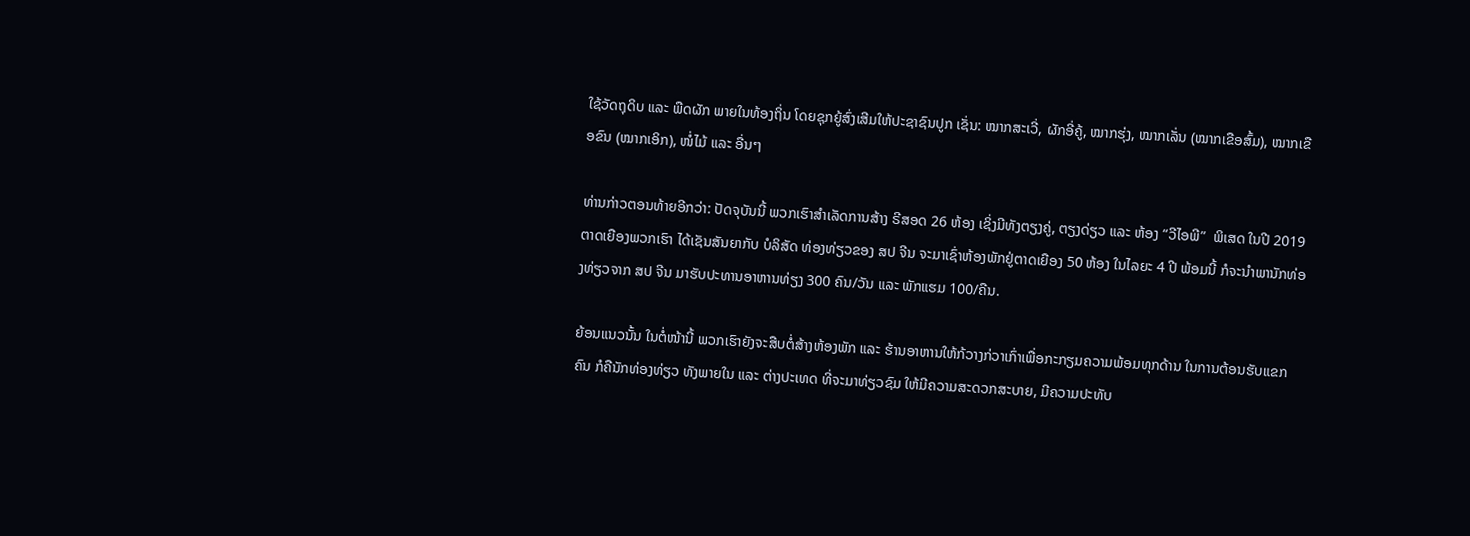ໃຊ້ວັດຖຸດິບ ແລະ ພືດຜັກ ພາຍໃນທ້ອງຖິ່ນ ໂດຍຊຸກຍູ້ສົ່ງເສີມໃຫ້ປະຊາຊົນປູກ ເຊັ່ນ: ໝາກສະເວີ່, ຜັກອີ່ຄູ້, ໝາກຮຸ່ງ, ໝາກເລັ່ນ (ໝາກເຂືອສົ້ມ), ໝາກເຂືອຂົນ (ໝາກເອິກ), ໜໍ່ໄມ້ ແລະ ອື່ນໆ

ທ່ານກ່າວຕອນທ້າຍອີກວ່າ: ປັດຈຸບັນນີ້ ພວກເຮົາສໍາເລັດການສ້າງ ຣີສອດ 26 ຫ້ອງ ເຊິ່ງມີທັງຕຽງຄູ່, ຕຽງດ່ຽວ ແລະ ຫ້ອງ “ວີໄອພີ”  ພິເສດ ໃນປີ 2019 ຕາດເຍືອງພວກເຮົາ ໄດ້ເຊັນສັນຍາກັບ ບໍລິສັດ ທ່ອງທ່ຽວຂອງ ສປ ຈີນ ຈະມາເຊົ່າຫ້ອງພັກຢູ່ຕາດເຍືອງ 50 ຫ້ອງ ໃນໄລຍະ 4 ປີ ພ້ອມນີ້ ກໍຈະນໍາພານັກທ່ອງທ່ຽວຈາກ ສປ ຈີນ ມາຮັບປະທານອາຫານທ່ຽງ 300 ຄົນ/ວັນ ແລະ ພັກແຮມ 100/ຄືນ.

ຍ້ອນແນວນັ້ນ ໃນຕໍ່ໜ້ານີ້ ພວກເຮົາຍັງຈະສືບຕໍ່ສ້າງຫ້ອງພັກ ແລະ ຮ້ານອາຫານໃຫ້ກ້ວາງກ່ວາເກົ່າເພື່ອກະກຽມຄວາມພ້ອມທຸກດ້ານ ໃນການຕ້ອນຮັບແຂກຄົນ ກໍຄືນັກທ່ອງທ່ຽວ ທັງພາຍໃນ ແລະ ຕ່າງປະເທດ ທີ່ຈະມາທ່ຽວຊົມ ໃຫ້ມີຄວາມສະດວກສະບາຍ, ມີຄວາມປະທັບ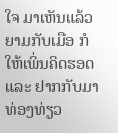ໃຈ ມາເຫັນແລ້ວ ຍາມກັບເມືອ ກໍໃຫ້ເພິ່ນຄິດຮອດ ແລະ ຢາກກັບມາທ່ອງທ່ຽວ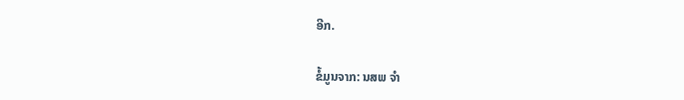ອີກ.

ຂໍ້ມູນຈາກ: ນສພ ຈໍາ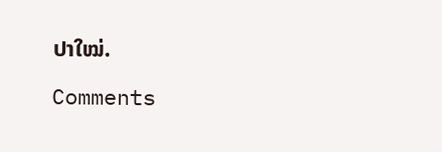ປາໃໝ່.

Comments